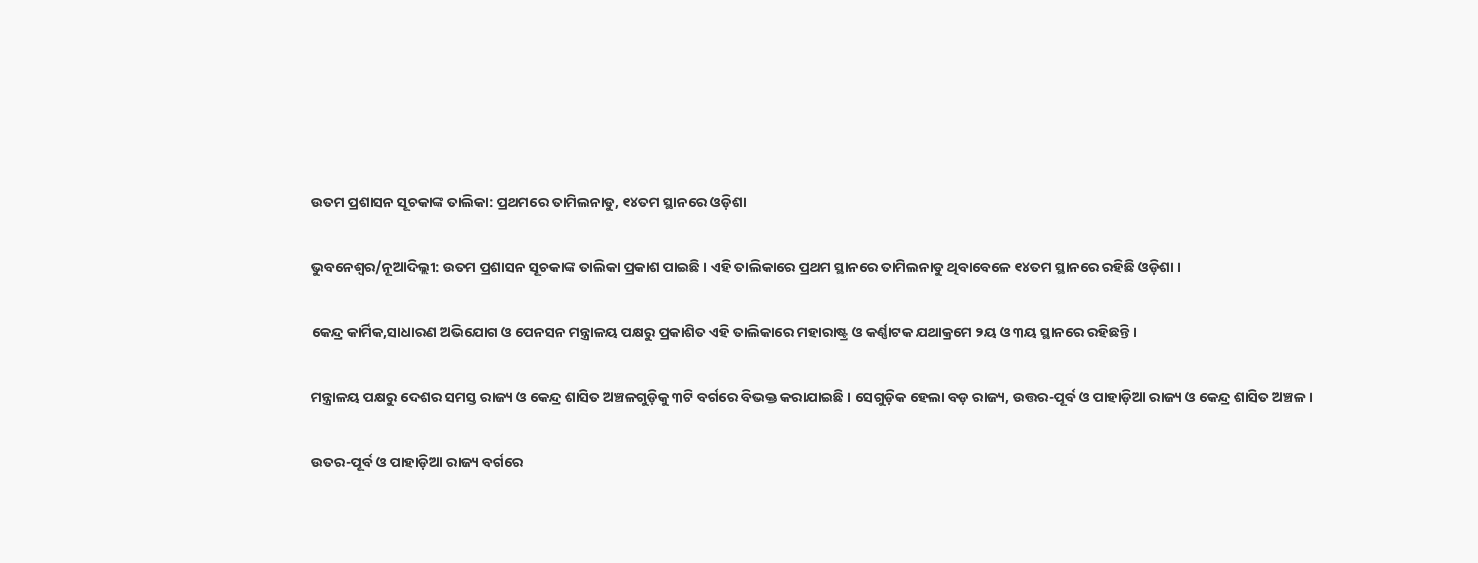ଉତମ ପ୍ରଶାସନ ସୂଚକାଙ୍କ ତାଲିକା: ପ୍ରଥମରେ ତାମିଲନାଡୁ, ୧୪ତମ ସ୍ଥାନରେ ଓଡ଼ିଶା

ଭୁବନେଶ୍ୱର/ନୂଆଦିଲ୍ଲୀ: ଉତମ ପ୍ରଶାସନ ସୂଚକାଙ୍କ ତାଲିକା ପ୍ରକାଶ ପାଇଛି । ଏହି ତାଲିକାରେ ପ୍ରଥମ ସ୍ଥାନରେ ତାମିଲନାଡୁ ଥିବାବେଳେ ୧୪ତମ ସ୍ଥାନରେ ରହିଛି ଓଡ଼ିଶା ।

କେନ୍ଦ୍ର କାର୍ମିକ,ସାଧାରଣ ଅଭିଯୋଗ ଓ ପେନସନ ମନ୍ତ୍ରାଳୟ ପକ୍ଷରୁ ପ୍ରକାଶିତ ଏହି ତାଲିକାରେ ମହାରାଷ୍ଟ୍ର ଓ କର୍ଣ୍ଣାଟକ ଯଥାକ୍ରମେ ୨ୟ ଓ ୩ୟ ସ୍ଥାନରେ ରହିଛନ୍ତି ।

ମନ୍ତ୍ରାଳୟ ପକ୍ଷରୁ ଦେଶର ସମସ୍ତ ରାଜ୍ୟ ଓ କେନ୍ଦ୍ର ଶାସିତ ଅଞ୍ଚଳଗୁଡ଼ିକୁ ୩ଟି ବର୍ଗରେ ବିଭକ୍ତ କରାଯାଇଛି । ସେଗୁଡ଼ିକ ହେଲା ବଡ଼ ରାଜ୍ୟ, ଉତ୍ତର-ପୂର୍ବ ଓ ପାହାଡ଼ିଆ ରାଜ୍ୟ ଓ କେନ୍ଦ୍ର ଶାସିତ ଅଞ୍ଚଳ ।

ଉତର-ପୂର୍ବ ଓ ପାହାଡ଼ିଆ ରାଜ୍ୟ ବର୍ଗରେ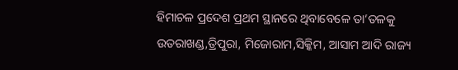ହିମାଚଳ ପ୍ରଦେଶ ପ୍ରଥମ ସ୍ଥାନରେ ଥିବାବେଳେ ତା’ତଳକୁ ଉତରାଖଣ୍ଡ,ତ୍ରିପୁରା, ମିଜୋରାମ,ସିକ୍କିମ, ଆସାମ ଆଦି ରାଜ୍ୟ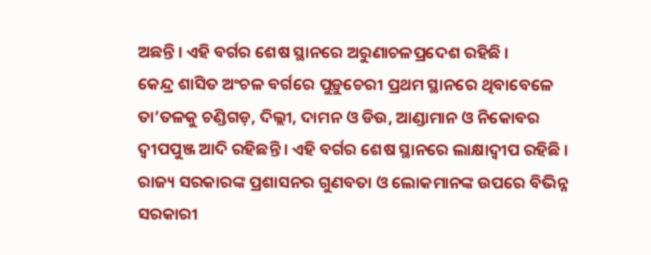ଅଛନ୍ତି । ଏହି ବର୍ଗର ଶେଷ ସ୍ଥାନରେ ଅରୁଣାଚଳପ୍ରଦେଶ ରହିଛି ।
କେନ୍ଦ୍ର ଶାସିତ ଅଂଚଳ ବର୍ଗରେ ପୁଡ଼ୁଚେରୀ ପ୍ରଥମ ସ୍ଥାନରେ ଥିବାବେଳେ ତା’ତଳକୁ ଚଣ୍ଡିଗଡ଼, ଦିଲ୍ଲୀ, ଦାମନ ଓ ଡିଉ, ଆଣ୍ଡାମାନ ଓ ନିକୋବର ଦ୍ୱୀପପୁଞ୍ଜ ଆଦି ରହିଛନ୍ତି । ଏହି ବର୍ଗର ଶେଷ ସ୍ଥାନରେ ଲାକ୍ଷାଦ୍ୱୀପ ରହିଛି ।
ରାଜ୍ୟ ସରକାରଙ୍କ ପ୍ରଶାସନର ଗୁଣବତା ଓ ଲୋକମାନଙ୍କ ଉପରେ ବିଭିନ୍ନ ସରକାରୀ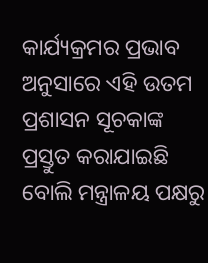କାର୍ଯ୍ୟକ୍ରମର ପ୍ରଭାବ ଅନୁସାରେ ଏହି ଉତମ ପ୍ରଶାସନ ସୂଚକାଙ୍କ ପ୍ରସ୍ତୁତ କରାଯାଇଛି ବୋଲି ମନ୍ତ୍ରାଳୟ ପକ୍ଷରୁ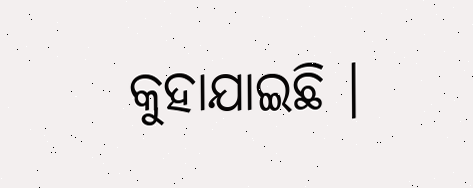କୁହାଯାଇଛି ।